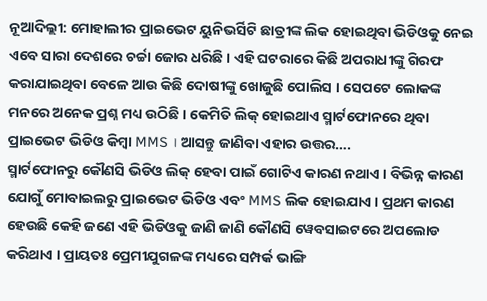ନୂଆଦିଲ୍ଲୀ: ମୋହାଲୀର ପ୍ରାଇଭେଟ ୟୁନିଭର୍ସିଟି ଛାତ୍ରୀଙ୍କ ଲିକ ହୋଇଥିବା ଭିଡିଓକୁ ନେଇ ଏବେ ସାରା ଦେଶରେ ଚର୍ଚ୍ଚା ଜୋର ଧରିଛି । ଏହି ଘଟରାରେ କିଛି ଅପରାଧୀଙ୍କୁ ଗିରଫ କରାଯାଇଥିବା ବେଳେ ଆଉ କିଛି ଦୋଷୀଙ୍କୁ ଖୋଜୁଛି ପୋଲିସ । ସେପଟେ ଲୋକଙ୍କ ମନରେ ଅନେକ ପ୍ରଶ୍ନ ମଧ୍ୟ ଉଠିଛି । କେମିତି ଲିକ୍ ହୋଇଥାଏ ସ୍ମାର୍ଟଫୋନରେ ଥିବା ପ୍ରାଇଭେଟ ଭିଡିଓ କିମ୍ବା MMS । ଆସନ୍ତୁ ଜାଣିବା ଏହାର ଉତ୍ତର….
ସ୍ମାର୍ଟଫୋନରୁ କୌଣସି ଭିଡିଓ ଲିକ୍ ହେବା ପାଇଁ ଗୋଟିଏ କାରଣ ନଥାଏ । ବିଭିନ୍ନ କାରଣ ଯୋଗୁଁ ମୋବାଇଲରୁ ପ୍ରାଇଭେଟ ଭିଡିଓ ଏବଂ MMS ଲିକ ହୋଇଯାଏ । ପ୍ରଥମ କାରଣ ହେଉଛି କେହି ଜଣେ ଏହି ଭିଡିଓକୁ ଜାଣି ଜାଣି କୌଣସି ୱେବସାଇଟରେ ଅପଲୋଡ କରିଥାଏ । ପ୍ରାୟତଃ ପ୍ରେମୀଯୁଗଳଙ୍କ ମଧ୍ୟରେ ସମ୍ପର୍କ ଭାଙ୍ଗି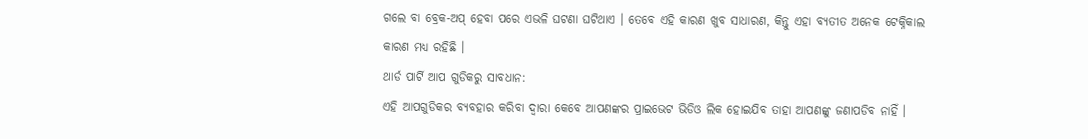ଗଲେ ବା ବ୍ରେକ-ଅପ୍ ହେବା ପରେ ଏଭଳି ଘଟଣା ଘଟିଥାଏ । ତେବେ ଏହି କାରଣ ଖୁବ ସାଧାରଣ, କିନ୍ତୁ ଏହା ବ୍ୟତୀତ ଅନେକ ଟେକ୍ନିକାଲ କାରଣ ମଧ୍ୟ ରହିଛି ।
ଥାର୍ଡ ପାର୍ଟି ଆପ ଗୁଡିକରୁ ସାବଧାନ:
ଏହି ଆପଗୁଡିକର ବ୍ୟବହାର କରିବା ଦ୍ୱାରା କେବେ ଆପଣଙ୍କର ପ୍ରାଇଭେଟ ଭିଡିଓ ଲିକ ହୋଇଯିବ ତାହା ଆପଣଙ୍କୁ ଜଣାପଡିବ ନାହିଁ ।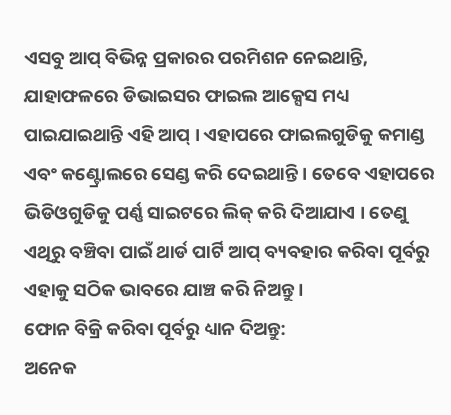ଏସବୁ ଆପ୍ ବିଭିନ୍ନ ପ୍ରକାରର ପରମିଶନ ନେଇଥାନ୍ତି, ଯାହାଫଳରେ ଡିଭାଇସର ଫାଇଲ ଆକ୍ସେସ ମଧ୍ୟ ପାଇଯାଇଥାନ୍ତି ଏହି ଆପ୍ । ଏହାପରେ ଫାଇଲଗୁଡିକୁ କମାଣ୍ଡ ଏବଂ କଣ୍ଟ୍ରୋଲରେ ସେଣ୍ଡ କରି ଦେଇଥାନ୍ତି । ତେବେ ଏହାପରେ ଭିଡିଓଗୁଡିକୁ ପର୍ଣ୍ଣ ସାଇଟରେ ଲିକ୍ କରି ଦିଆଯାଏ । ତେଣୁ ଏଥିରୁ ବଞ୍ଚିବା ପାଇଁ ଥାର୍ଡ ପାର୍ଟି ଆପ୍ ବ୍ୟବହାର କରିବା ପୂର୍ବରୁ ଏହାକୁ ସଠିକ ଭାବରେ ଯାଞ୍ଚ କରି ନିଅନ୍ତୁ ।
ଫୋନ ବିକ୍ରି କରିବା ପୂର୍ବରୁ ଧ୍ୟାନ ଦିଅନ୍ତୁ:
ଅନେକ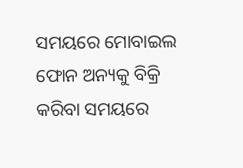ସମୟରେ ମୋବାଇଲ ଫୋନ ଅନ୍ୟକୁ ବିକ୍ରି କରିବା ସମୟରେ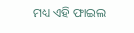ମଧ୍ୟ ଏହି ଫାଇଲ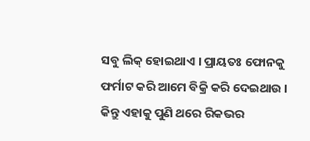ସବୁ ଲିକ୍ ହୋଇଥାଏ । ପ୍ରାୟତଃ ଫୋନକୁ ଫର୍ମାଟ କରି ଆମେ ବିକ୍ରି କରି ଦେଇଥାଉ । କିନ୍ତୁ ଏହାକୁ ପୁଣି ଥରେ ରିକଭର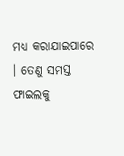ମଧ୍ୟ କରାଯାଇପାରେ । ତେଣୁ ସମସ୍ତ ଫାଇଲକୁ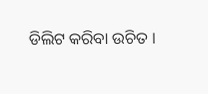ଡିଲିଟ କରିବା ଉଚିତ ।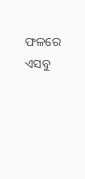ଫଳରେ ଏସବୁ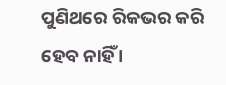ପୁଣିଥରେ ରିକଭର କରି ହେବ ନାହିଁ ।